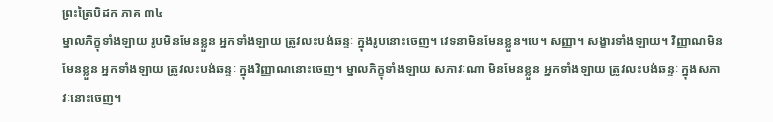ព្រះត្រៃបិដក ភាគ ៣៤
ម្នាលភិក្ខុទាំងឡាយ រូបមិនមែនខ្លួន អ្នកទាំងឡាយ ត្រូវលះបង់ឆន្ទៈ ក្នុងរូបនោះចេញ។ វេទនាមិនមែនខ្លួន។បេ។ សញ្ញា។ សង្ខារទាំងឡាយ។ វិញ្ញាណមិនមែនខ្លួន អ្នកទាំងឡាយ ត្រូវលះបង់ឆន្ទៈ ក្នុងវិញ្ញាណនោះចេញ។ ម្នាលភិក្ខុទាំងឡាយ សភាវៈណា មិនមែនខ្លួន អ្នកទាំងឡាយ ត្រូវលះបង់ឆន្ទៈ ក្នុងសភាវៈនោះចេញ។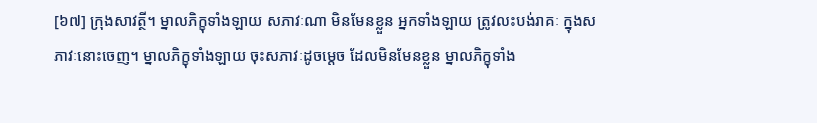[៦៧] ក្រុងសាវត្ថី។ ម្នាលភិក្ខុទាំងឡាយ សភាវៈណា មិនមែនខ្លួន អ្នកទាំងឡាយ ត្រូវលះបង់រាគៈ ក្នុងសភាវៈនោះចេញ។ ម្នាលភិក្ខុទាំងឡាយ ចុះសភាវៈដូចម្តេច ដែលមិនមែនខ្លួន ម្នាលភិក្ខុទាំង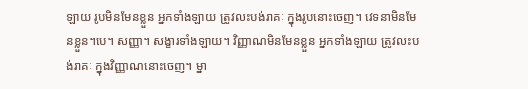ឡាយ រូបមិនមែនខ្លួន អ្នកទាំងឡាយ ត្រូវលះបង់រាគៈ ក្នុងរូបនោះចេញ។ វេទនាមិនមែនខ្លួន។បេ។ សញ្ញា។ សង្ខារទាំងឡាយ។ វិញ្ញាណមិនមែនខ្លួន អ្នកទាំងឡាយ ត្រូវលះបង់រាគៈ ក្នុងវិញ្ញាណនោះចេញ។ ម្នា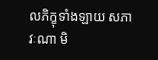លភិក្ខុទាំងឡាយ សភាវៈណា មិ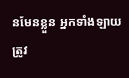នមែនខ្លួន អ្នកទាំងឡាយ ត្រូវ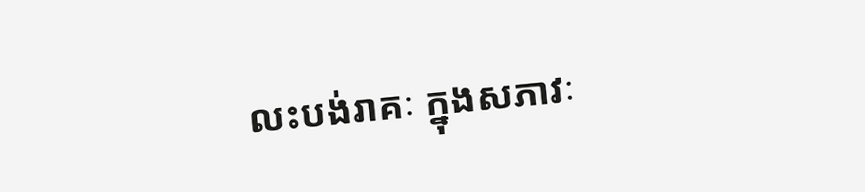លះបង់រាគៈ ក្នុងសភាវៈ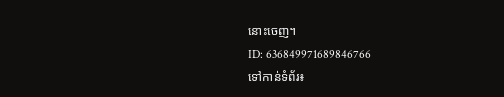នោះចេញ។
ID: 636849971689846766
ទៅកាន់ទំព័រ៖